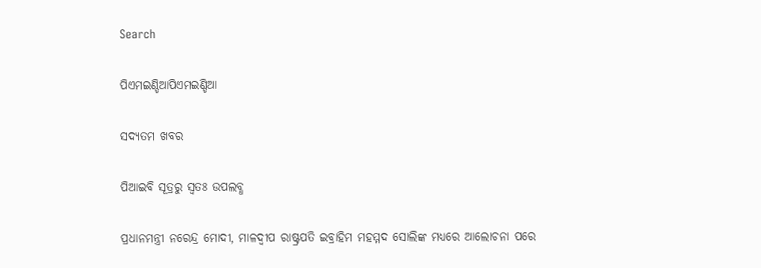Search

ପିଏମଇଣ୍ଡିଆପିଏମଇଣ୍ଡିଆ

ସଦ୍ୟତମ ଖବର

ପିଆଇବି ସୂତ୍ରରୁ ସ୍ବତଃ ଉପଲବ୍ଧ

ପ୍ରଧାନମନ୍ତ୍ରୀ ନରେନ୍ଦ୍ର ମୋଦୀ, ମାଳଦ୍ୱୀପ ରାଷ୍ଟ୍ରପତି ଇବ୍ରାହିମ ମହମ୍ମଦ ସୋଲିଙ୍କ ମଧ୍ୟରେ ଆଲୋଚନା ପରେ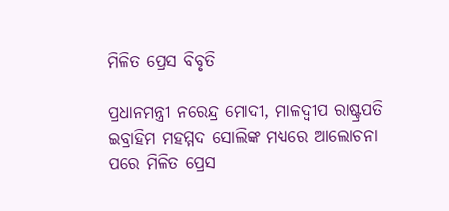ମିଳିତ ପ୍ରେସ ବିବୃତି

ପ୍ରଧାନମନ୍ତ୍ରୀ ନରେନ୍ଦ୍ର ମୋଦୀ, ମାଳଦ୍ୱୀପ ରାଷ୍ଟ୍ରପତି ଇବ୍ରାହିମ ମହମ୍ମଦ ସୋଲିଙ୍କ ମଧ୍ୟରେ ଆଲୋଚନା ପରେ ମିଳିତ ପ୍ରେସ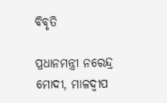ବିବୃତି

ପ୍ରଧାନମନ୍ତ୍ରୀ ନରେନ୍ଦ୍ର ମୋଦୀ, ମାଳଦ୍ୱୀପ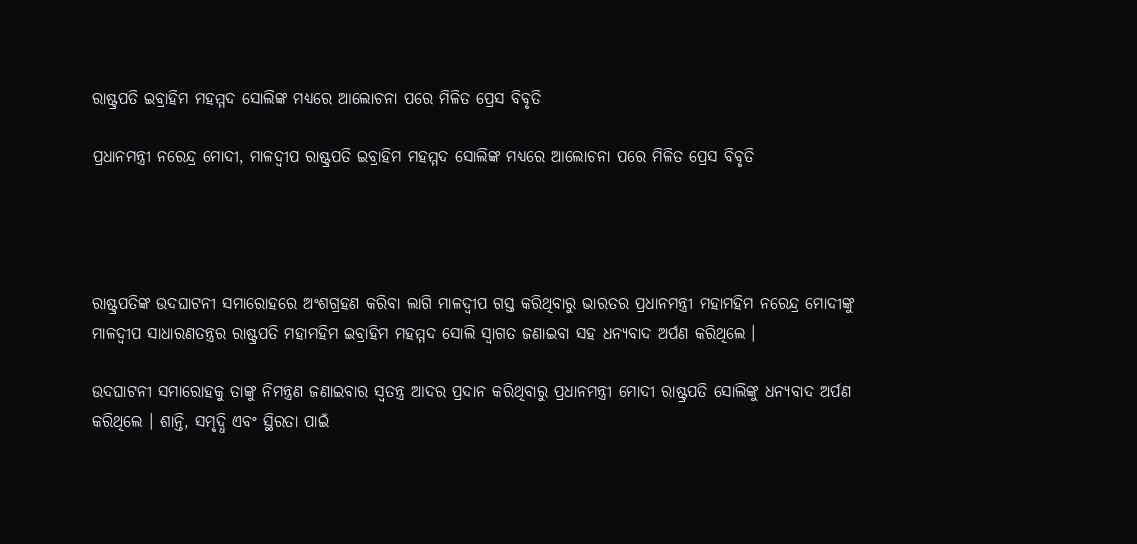ରାଷ୍ଟ୍ରପତି ଇବ୍ରାହିମ ମହମ୍ମଦ ସୋଲିଙ୍କ ମଧ୍ୟରେ ଆଲୋଚନା ପରେ ମିଳିତ ପ୍ରେସ ବିବୃତି

ପ୍ରଧାନମନ୍ତ୍ରୀ ନରେନ୍ଦ୍ର ମୋଦୀ, ମାଳଦ୍ୱୀପ ରାଷ୍ଟ୍ରପତି ଇବ୍ରାହିମ ମହମ୍ମଦ ସୋଲିଙ୍କ ମଧ୍ୟରେ ଆଲୋଚନା ପରେ ମିଳିତ ପ୍ରେସ ବିବୃତି




ରାଷ୍ଟ୍ରପତିଙ୍କ ଉଦଘାଟନୀ ସମାରୋହରେ ଅଂଶଗ୍ରହଣ କରିବା ଲାଗି ମାଳଦ୍ୱୀପ ଗସ୍ତ କରିଥିବାରୁ ଭାରତର ପ୍ରଧାନମନ୍ତ୍ରୀ ମହାମହିମ ନରେନ୍ଦ୍ର ମୋଦୀଙ୍କୁ ମାଳଦ୍ୱୀପ ସାଧାରଣତନ୍ତ୍ରର ରାଷ୍ଟ୍ରପତି ମହାମହିମ ଇବ୍ରାହିମ ମହମ୍ମଦ ସୋଲି ସ୍ୱାଗତ ଜଣାଇବା ସହ ଧନ୍ୟବାଦ ଅର୍ପଣ କରିଥିଲେ ।

ଉଦଘାଟନୀ ସମାରୋହକୁ ତାଙ୍କୁ ନିମନ୍ତ୍ରଣ ଜଣାଇବାର ସ୍ୱତନ୍ତ୍ର ଆଦର ପ୍ରଦାନ କରିଥିବାରୁ ପ୍ରଧାନମନ୍ତ୍ରୀ ମୋଦୀ ରାଷ୍ଟ୍ରପତି ସୋଲିଙ୍କୁ ଧନ୍ୟବାଦ ଅର୍ପଣ କରିଥିଲେ । ଶାନ୍ତି, ସମୃଦ୍ଧି ଏବଂ ସ୍ଥିରତା ପାଇଁ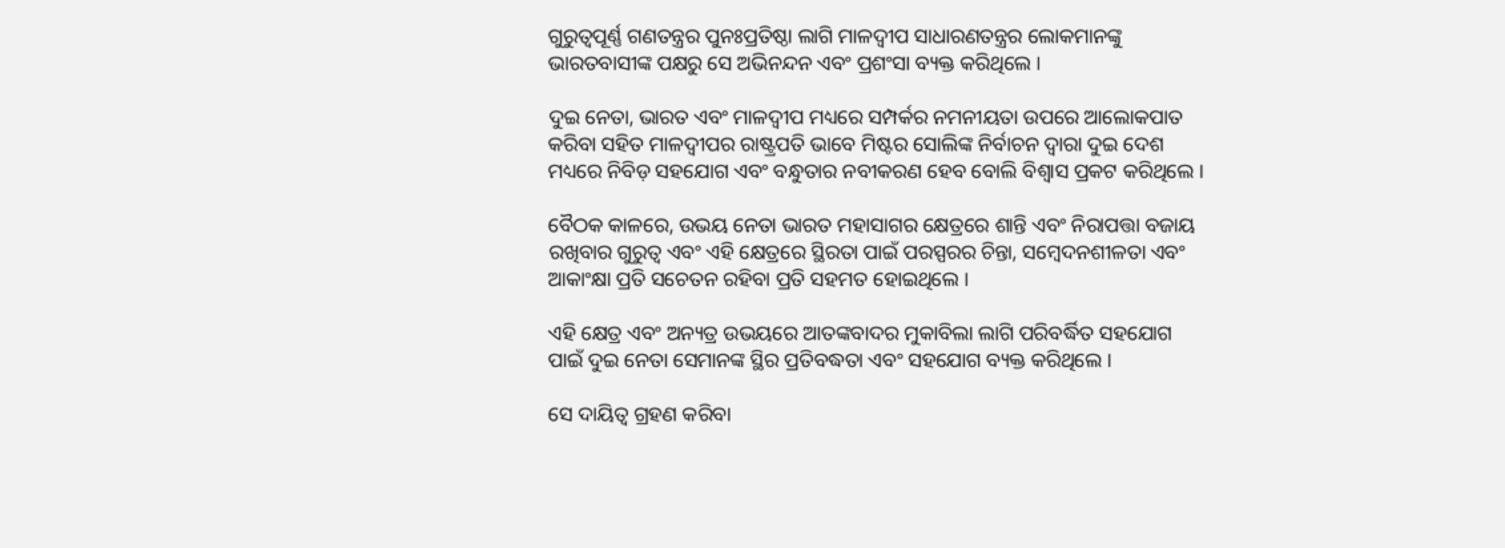ଗୁରୁତ୍ୱପୂର୍ଣ୍ଣ ଗଣତନ୍ତ୍ରର ପୁନଃପ୍ରତିଷ୍ଠା ଲାଗି ମାଳଦ୍ୱୀପ ସାଧାରଣତନ୍ତ୍ରର ଲୋକମାନଙ୍କୁ ଭାରତବାସୀଙ୍କ ପକ୍ଷରୁ ସେ ଅଭିନନ୍ଦନ ଏବଂ ପ୍ରଶଂସା ବ୍ୟକ୍ତ କରିଥିଲେ ।

ଦୁଇ ନେତା, ଭାରତ ଏବଂ ମାଳଦ୍ୱୀପ ମଧ୍ୟରେ ସମ୍ପର୍କର ନମନୀୟତା ଉପରେ ଆଲୋକପାତ କରିବା ସହିତ ମାଳଦ୍ୱୀପର ରାଷ୍ଟ୍ରପତି ଭାବେ ମିଷ୍ଟର ସୋଲିଙ୍କ ନିର୍ବାଚନ ଦ୍ୱାରା ଦୁଇ ଦେଶ ମଧ୍ୟରେ ନିବିଡ଼ ସହଯୋଗ ଏବଂ ବନ୍ଧୁତାର ନବୀକରଣ ହେବ ବୋଲି ବିଶ୍ୱାସ ପ୍ରକଟ କରିଥିଲେ ।

ବୈଠକ କାଳରେ, ଉଭୟ ନେତା ଭାରତ ମହାସାଗର କ୍ଷେତ୍ରରେ ଶାନ୍ତି ଏବଂ ନିରାପତ୍ତା ବଜାୟ ରଖିବାର ଗୁରୁତ୍ୱ ଏବଂ ଏହି କ୍ଷେତ୍ରରେ ସ୍ଥିରତା ପାଇଁ ପରସ୍ପରର ଚିନ୍ତା, ସମ୍ବେଦନଶୀଳତା ଏବଂ ଆକାଂକ୍ଷା ପ୍ରତି ସଚେତନ ରହିବା ପ୍ରତି ସହମତ ହୋଇଥିଲେ ।

ଏହି କ୍ଷେତ୍ର ଏବଂ ଅନ୍ୟତ୍ର ଉଭୟରେ ଆତଙ୍କବାଦର ମୁକାବିଲା ଲାଗି ପରିବର୍ଦ୍ଧିତ ସହଯୋଗ ପାଇଁ ଦୁଇ ନେତା ସେମାନଙ୍କ ସ୍ଥିର ପ୍ରତିବଦ୍ଧତା ଏବଂ ସହଯୋଗ ବ୍ୟକ୍ତ କରିଥିଲେ ।

ସେ ଦାୟିତ୍ୱ ଗ୍ରହଣ କରିବା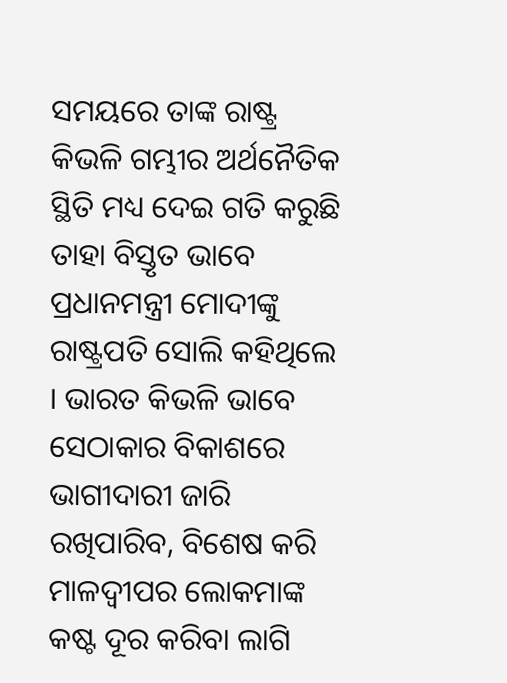ସମୟରେ ତାଙ୍କ ରାଷ୍ଟ୍ର କିଭଳି ଗମ୍ଭୀର ଅର୍ଥନୈତିକ ସ୍ଥିତି ମଧ୍ୟ ଦେଇ ଗତି କରୁଛି ତାହା ବିସ୍ତୃତ ଭାବେ ପ୍ରଧାନମନ୍ତ୍ରୀ ମୋଦୀଙ୍କୁ ରାଷ୍ଟ୍ରପତି ସୋଲି କହିଥିଲେ । ଭାରତ କିଭଳି ଭାବେ ସେଠାକାର ବିକାଶରେ ଭାଗୀଦାରୀ ଜାରି ରଖିପାରିବ, ବିଶେଷ କରି ମାଳଦ୍ୱୀପର ଲୋକମାଙ୍କ କଷ୍ଟ ଦୂର କରିବା ଲାଗି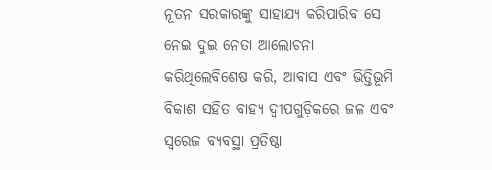ନୂତନ ସରକାରଙ୍କୁ ସାହାଯ୍ୟ କରିପାରିବ ସେ ନେଇ ଦୁଇ ନେତା ଆଲୋଚନା କରିଥିଲେବିଶେଷ କରି, ଆବାସ ଏବଂ ଭିତ୍ତିଭୂମି ବିକାଶ ସହିତ ବାହ୍ୟ ଦ୍ୱୀପଗୁଡ଼ିକରେ ଜଳ ଏବଂ ସ୍ୱରେଜ ବ୍ୟବସ୍ଥା ପ୍ରତିଷ୍ଠା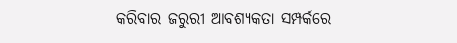କରିବାର ଜରୁରୀ ଆବଶ୍ୟକତା ସମ୍ପର୍କରେ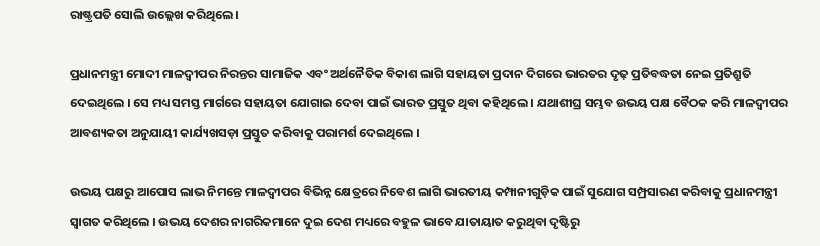ରାଷ୍ଟ୍ରପତି ସୋଲି ଉଲ୍ଲେଖ କରିଥିଲେ ।

ପ୍ରଧାନମନ୍ତ୍ରୀ ମୋଦୀ ମାଳଦ୍ୱୀପର ନିରନ୍ତର ସାମାଜିକ ଏବଂ ଅର୍ଥନୈତିକ ବିକାଶ ଲାଗି ସହାୟତା ପ୍ରଦାନ ଦିଗରେ ଭାରତର ଦୃଢ଼ ପ୍ରତିବଦ୍ଧତା ନେଇ ପ୍ରତିଶ୍ରୁତି ଦେଇଥିଲେ । ସେ ମଧ୍ୟ ସମସ୍ତ ମାର୍ଗରେ ସହାୟତା ଯୋଗାଇ ଦେବା ପାଇଁ ଭାରତ ପ୍ରସ୍ତୁତ ଥିବା କହିଥିଲେ । ଯଥାଶୀଘ୍ର ସମ୍ଭବ ଉଭୟ ପକ୍ଷ ବୈଠକ କରି ମାଳଦ୍ୱୀପର ଆବଶ୍ୟକତା ଅନୁଯାୟୀ କାର୍ଯ୍ୟଖସଡ଼ା ପ୍ରସ୍ତୁତ କରିବାକୁ ପରାମର୍ଶ ଦେଇଥିଲେ ।

ଉଭୟ ପକ୍ଷରୁ ଆପୋସ ଲାଭ ନିମନ୍ତେ ମାଳଦ୍ୱୀପର ବିଭିନ୍ନ କ୍ଷେତ୍ରରେ ନିବେଶ ଲାଗି ଭାରତୀୟ କମ୍ପାନୀଗୁଡ଼ିକ ପାଇଁ ସୁଯୋଗ ସମ୍ପ୍ରସାରଣ କରିବାକୁ ପ୍ରଧାନମନ୍ତ୍ରୀ ସ୍ୱାଗତ କରିଥିଲେ । ଉଭୟ ଦେଶର ନାଗରିକମାନେ ଦୁଇ ଦେଶ ମଧ୍ୟରେ ବହୁଳ ଭାବେ ଯାତାୟାତ କରୁଥିବା ଦୃଷ୍ଟିରୁ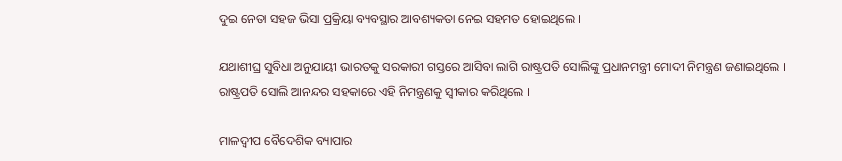ଦୁଇ ନେତା ସହଜ ଭିସା ପ୍ରକ୍ରିୟା ବ୍ୟବସ୍ଥାର ଆବଶ୍ୟକତା ନେଇ ସହମତ ହୋଇଥିଲେ ।

ଯଥାଶୀଘ୍ର ସୁବିଧା ଅନୁଯାୟୀ ଭାରତକୁ ସରକାରୀ ଗସ୍ତରେ ଆସିବା ଲାଗି ରାଷ୍ଟ୍ରପତି ସୋଲିଙ୍କୁ ପ୍ରଧାନମନ୍ତ୍ରୀ ମୋଦୀ ନିମନ୍ତ୍ରଣ ଜଣାଇଥିଲେ । ରାଷ୍ଟ୍ରପତି ସୋଲି ଆନନ୍ଦର ସହକାରେ ଏହି ନିମନ୍ତ୍ରଣକୁ ସ୍ୱୀକାର କରିଥିଲେ ।

ମାଳଦ୍ୱୀପ ବୈଦେଶିକ ବ୍ୟାପାର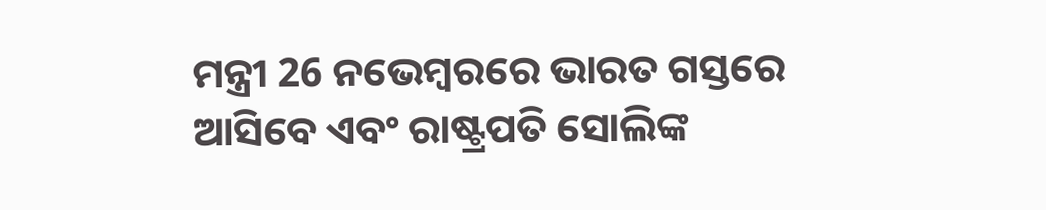ମନ୍ତ୍ରୀ 26 ନଭେମ୍ବରରେ ଭାରତ ଗସ୍ତରେ ଆସିବେ ଏବଂ ରାଷ୍ଟ୍ରପତି ସୋଲିଙ୍କ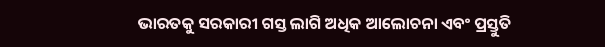ଭାରତକୁ ସରକାରୀ ଗସ୍ତ ଲାଗି ଅଧିକ ଆଲୋଚନା ଏବଂ ପ୍ରସ୍ତୁତି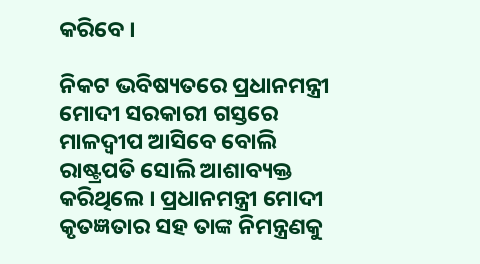କରିବେ ।

ନିକଟ ଭବିଷ୍ୟତରେ ପ୍ରଧାନମନ୍ତ୍ରୀ ମୋଦୀ ସରକାରୀ ଗସ୍ତରେ ମାଳଦ୍ୱୀପ ଆସିବେ ବୋଲି ରାଷ୍ଟ୍ରପତି ସୋଲି ଆଶାବ୍ୟକ୍ତ କରିଥିଲେ । ପ୍ରଧାନମନ୍ତ୍ରୀ ମୋଦୀ କୃତଜ୍ଞତାର ସହ ତାଙ୍କ ନିମନ୍ତ୍ରଣକୁ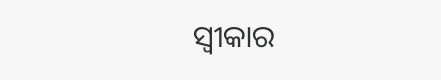ସ୍ୱୀକାର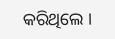କରିଥିଲେ ।